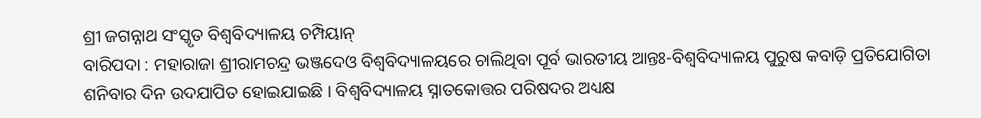ଶ୍ରୀ ଜଗନ୍ନାଥ ସଂସ୍କୃତ ବିଶ୍ୱବିଦ୍ୟାଳୟ ଚମ୍ପିୟାନ୍
ବାରିପଦା : ମହାରାଜା ଶ୍ରୀରାମଚନ୍ଦ୍ର ଭଞ୍ଜଦେଓ ବିଶ୍ୱବିଦ୍ୟାଳୟରେ ଚାଲିଥିବା ପୂର୍ବ ଭାରତୀୟ ଆନ୍ତଃ-ବିଶ୍ୱବିଦ୍ୟାଳୟ ପୁରୁଷ କବାଡ଼ି ପ୍ରତିଯୋଗିତା ଶନିବାର ଦିନ ଉଦଯାପିତ ହୋଇଯାଇଛି । ବିଶ୍ୱବିଦ୍ୟାଳୟ ସ୍ନାତକୋତ୍ତର ପରିଷଦର ଅଧ୍ୟକ୍ଷ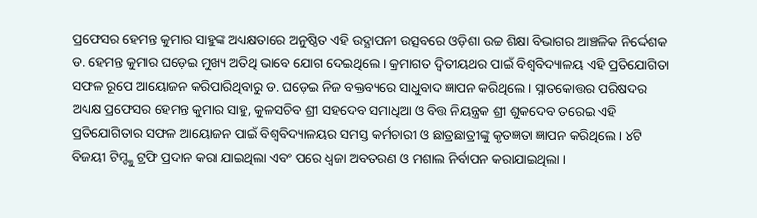ପ୍ରଫେସର ହେମନ୍ତ କୁମାର ସାହୁଙ୍କ ଅଧ୍ୟକ୍ଷତାରେ ଅନୁଷ୍ଠିତ ଏହି ଉଦ୍ଯାପନୀ ଉତ୍ସବରେ ଓଡ଼ିଶା ଉଚ୍ଚ ଶିକ୍ଷା ବିଭାଗର ଆଞ୍ଚଳିକ ନିର୍ଦ୍ଦେଶକ ଡ. ହେମନ୍ତ କୁମାର ଘଡ଼େଇ ମୁଖ୍ୟ ଅତିଥି ଭାବେ ଯୋଗ ଦେଇଥିଲେ । କ୍ରମାଗତ ଦ୍ୱିତୀୟଥର ପାଇଁ ବିଶ୍ୱବିଦ୍ୟାଳୟ ଏହି ପ୍ରତିଯୋଗିତା ସଫଳ ରୂପେ ଆୟୋଜନ କରିପାରିଥିବାରୁ ଡ. ଘଡ଼େଇ ନିଜ ବକ୍ତବ୍ୟରେ ସାଧୁବାଦ ଜ୍ଞାପନ କରିଥିଲେ । ସ୍ନାତକୋତ୍ତର ପରିଷଦର ଅଧ୍ୟକ୍ଷ ପ୍ରଫେସର ହେମନ୍ତ କୁମାର ସାହୁ, କୁଳସଚିବ ଶ୍ରୀ ସହଦେବ ସମାଧିଆ ଓ ବିତ୍ତ ନିୟନ୍ତ୍ରକ ଶ୍ରୀ ଶୁକଦେବ ତରେଇ ଏହି ପ୍ରତିଯୋଗିତାର ସଫଳ ଆୟୋଜନ ପାଇଁ ବିଶ୍ୱବିଦ୍ୟାଳୟର ସମସ୍ତ କର୍ମଚାରୀ ଓ ଛାତ୍ରଛାତ୍ରୀଙ୍କୁ କୃତଜ୍ଞତା ଜ୍ଞାପନ କରିଥିଲେ । ୪ଟି ବିଜୟୀ ଟିମ୍ଙ୍କୁ ଟ୍ରଫି ପ୍ରଦାନ କରା ଯାଇଥିଲା ଏବଂ ପରେ ଧ୍ୱଜା ଅବତରଣ ଓ ମଶାଲ ନିର୍ବାପନ କରାଯାଇଥିଲା ।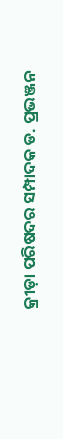କ୍ରୀଡ଼ା ପରିଷଦର ସମ୍ପାଦକ ଡ. ପ୍ରଭଞ୍ଜନ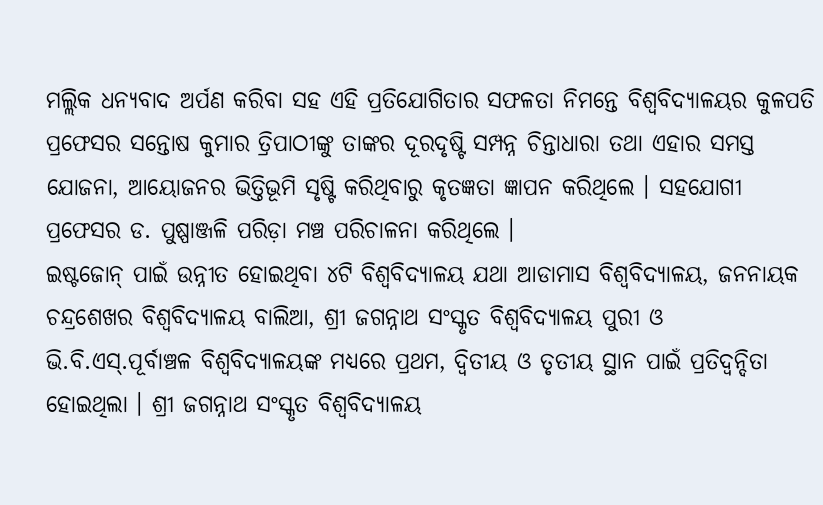ମଲ୍ଲିକ ଧନ୍ୟବାଦ ଅର୍ପଣ କରିବା ସହ ଏହି ପ୍ରତିଯୋଗିତାର ସଫଳତା ନିମନ୍ତେ ବିଶ୍ୱବିଦ୍ୟାଳୟର କୁଳପତି ପ୍ରଫେସର ସନ୍ତୋଷ କୁମାର ତ୍ରିପାଠୀଙ୍କୁ ତାଙ୍କର ଦୂରଦୃଷ୍ଟି ସମ୍ପନ୍ନ ଚିନ୍ତାଧାରା ତଥା ଏହାର ସମସ୍ତ ଯୋଜନା, ଆୟୋଜନର ଭିତ୍ତିଭୂମି ସୃଷ୍ଟି କରିଥିବାରୁ କୃତଜ୍ଞତା ଜ୍ଞାପନ କରିଥିଲେ । ସହଯୋଗୀ ପ୍ରଫେସର ଡ. ପୁଷ୍ପାଞ୍ଜଳି ପରିଡ଼ା ମଞ୍ଚ ପରିଚାଳନା କରିଥିଲେ ।
ଇଷ୍ଟଜୋନ୍ ପାଇଁ ଉନ୍ନୀତ ହୋଇଥିବା ୪ଟି ବିଶ୍ୱବିଦ୍ୟାଳୟ ଯଥା ଆଡାମାସ ବିଶ୍ୱବିଦ୍ୟାଳୟ, ଜନନାୟକ ଚନ୍ଦ୍ରଶେଖର ବିଶ୍ୱବିଦ୍ୟାଳୟ ବାଲିଆ, ଶ୍ରୀ ଜଗନ୍ନାଥ ସଂସ୍କୃତ ବିଶ୍ୱବିଦ୍ୟାଳୟ ପୁରୀ ଓ ଭି.ବି.ଏସ୍.ପୂର୍ବାଞ୍ଚଳ ବିଶ୍ୱବିଦ୍ୟାଳୟଙ୍କ ମଧ୍ୟରେ ପ୍ରଥମ, ଦ୍ୱିତୀୟ ଓ ତୃତୀୟ ସ୍ଥାନ ପାଇଁ ପ୍ରତିଦ୍ୱନ୍ଦିତା ହୋଇଥିଲା । ଶ୍ରୀ ଜଗନ୍ନାଥ ସଂସ୍କୃତ ବିଶ୍ୱବିଦ୍ୟାଳୟ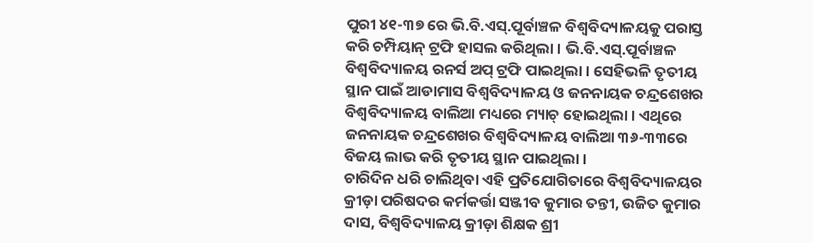ପୁରୀ ୪୧-୩୭ ରେ ଭି.ବି.ଏସ୍.ପୂର୍ବାଞ୍ଚଳ ବିଶ୍ୱବିଦ୍ୟାଳୟକୁ ପରାସ୍ତ କରି ଚମ୍ପିୟାନ୍ ଟ୍ରଫି ହାସଲ କରିଥିଲା । ଭି.ବି.ଏସ୍.ପୂର୍ବାଞ୍ଚଳ ବିଶ୍ୱବିଦ୍ୟାଳୟ ରନର୍ସ ଅପ୍ ଟ୍ରଫି ପାଇଥିଲା । ସେହିଭଳି ତୃତୀୟ ସ୍ଥାନ ପାଇଁ ଆଡାମାସ ବିଶ୍ୱବିଦ୍ୟାଳୟ ଓ ଜନନାୟକ ଚନ୍ଦ୍ରଶେଖର ବିଶ୍ୱବିଦ୍ୟାଳୟ ବାଲିଆ ମଧ୍ୟରେ ମ୍ୟାଚ୍ ହୋଇଥିଲା । ଏଥିରେ ଜନନାୟକ ଚନ୍ଦ୍ରଶେଖର ବିଶ୍ୱବିଦ୍ୟାଳୟ ବାଲିଆ ୩୬-୩୩ରେ ବିଜୟ ଲାଭ କରି ତୃତୀୟ ସ୍ଥାନ ପାଇଥିଲା ।
ଚାରିଦିନ ଧରି ଚାଲିଥିବା ଏହି ପ୍ରତିଯୋଗିତାରେ ବିଶ୍ୱବିଦ୍ୟାଳୟର କ୍ରୀଡ଼ା ପରିଷଦର କର୍ମକର୍ତ୍ତା ସଞ୍ଜୀବ କୁମାର ତନ୍ତୀ, ଉଜିତ କୁମାର ଦାସ, ବିଶ୍ୱବିଦ୍ୟାଳୟ କ୍ରୀଡ଼ା ଶିକ୍ଷକ ଶ୍ରୀ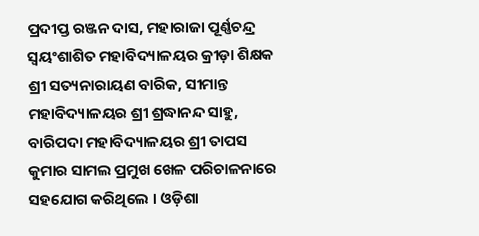ପ୍ରଦୀପ୍ତ ରଞ୍ଜନ ଦାସ, ମହାରାଜା ପୂର୍ଣ୍ଣଚନ୍ଦ୍ର ସ୍ୱୟଂଶାଶିତ ମହାବିଦ୍ୟାଳୟର କ୍ରୀଡ଼ା ଶିକ୍ଷକ ଶ୍ରୀ ସତ୍ୟନାରାୟଣ ବାରିକ, ସୀମାନ୍ତ ମହାବିଦ୍ୟାଳୟର ଶ୍ରୀ ଶ୍ରଦ୍ଧାନନ୍ଦ ସାହୁ, ବାରିପଦା ମହାବିଦ୍ୟାଳୟର ଶ୍ରୀ ତାପସ କୁମାର ସାମଲ ପ୍ରମୁଖ ଖେଳ ପରିଚାଳନାରେ ସହଯୋଗ କରିଥିଲେ । ଓଡ଼ିଶା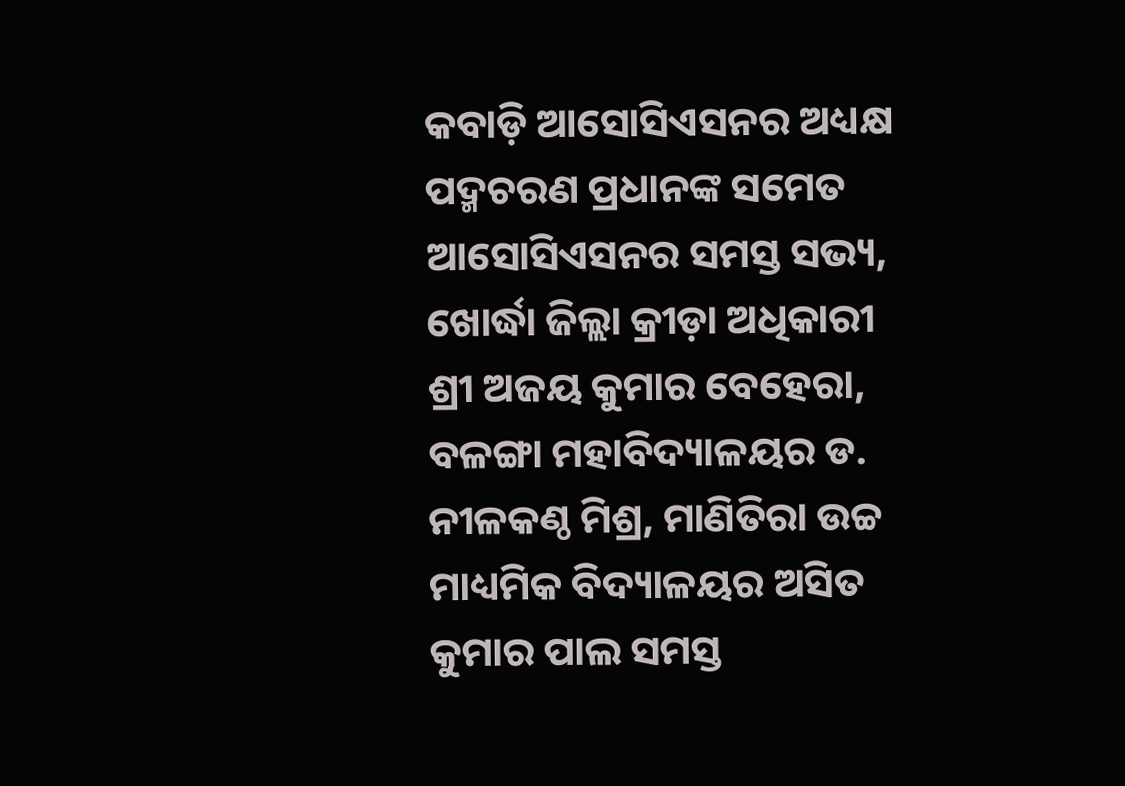କବାଡ଼ି ଆସୋସିଏସନର ଅଧ୍ୟକ୍ଷ ପଦ୍ମଚରଣ ପ୍ରଧାନଙ୍କ ସମେତ ଆସୋସିଏସନର ସମସ୍ତ ସଭ୍ୟ, ଖୋର୍ଦ୍ଧା ଜିଲ୍ଲା କ୍ରୀଡ଼ା ଅଧିକାରୀ ଶ୍ରୀ ଅଜୟ କୁମାର ବେହେରା, ବଳଙ୍ଗା ମହାବିଦ୍ୟାଳୟର ଡ. ନୀଳକଣ୍ଠ ମିଶ୍ର, ମାଣିତିରା ଉଚ୍ଚ ମାଧ୍ୟମିକ ବିଦ୍ୟାଳୟର ଅସିତ କୁମାର ପାଲ ସମସ୍ତ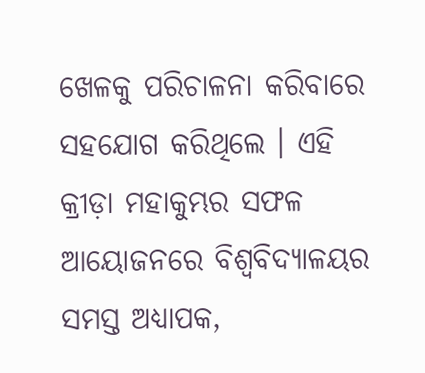ଖେଳକୁ ପରିଚାଳନା କରିବାରେ ସହଯୋଗ କରିଥିଲେ । ଏହି କ୍ରୀଡ଼ା ମହାକୁମ୍ଭର ସଫଳ ଆୟୋଜନରେ ବିଶ୍ୱବିଦ୍ୟାଳୟର ସମସ୍ତ ଅଧ୍ୟାପକ,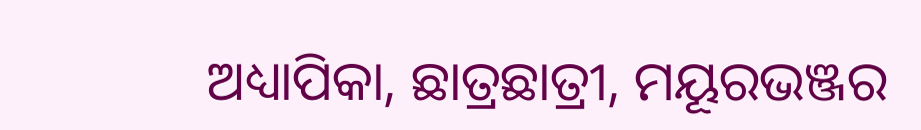ଅଧ୍ୟାପିକା, ଛାତ୍ରଛାତ୍ରୀ, ମୟୂରଭଞ୍ଜର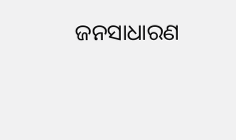ଜନସାଧାରଣ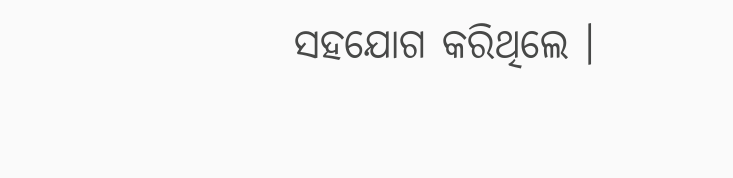ସହଯୋଗ କରିଥିଲେ ।